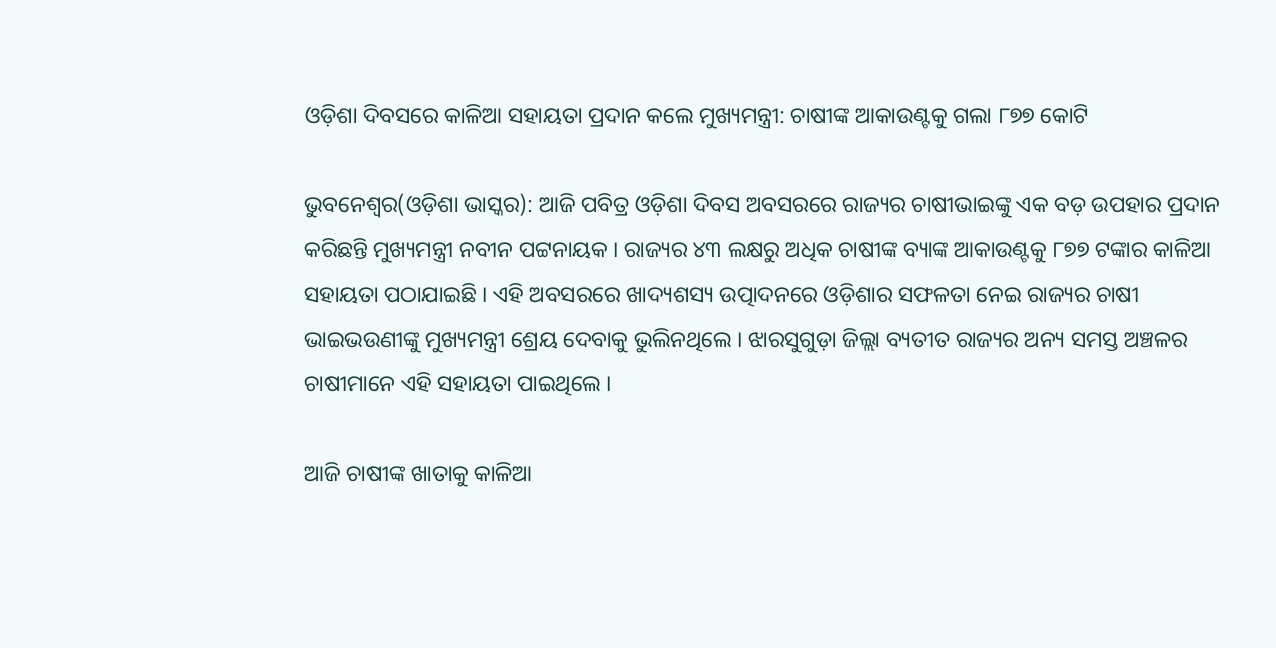ଓଡ଼ିଶା ଦିବସରେ କାଳିଆ ସହାୟତା ପ୍ରଦାନ କଲେ ମୁଖ୍ୟମନ୍ତ୍ରୀ: ଚାଷୀଙ୍କ ଆକାଉଣ୍ଟକୁ ଗଲା ୮୭୭ କୋଟି

ଭୁବନେଶ୍ୱର(ଓଡ଼ିଶା ଭାସ୍କର): ଆଜି ପବିତ୍ର ଓଡ଼ିଶା ଦିବସ ଅବସରରେ ରାଜ୍ୟର ଚାଷୀଭାଇଙ୍କୁ ଏକ ବଡ଼ ଉପହାର ପ୍ରଦାନ କରିଛନ୍ତି ମୁଖ୍ୟମନ୍ତ୍ରୀ ନବୀନ ପଟ୍ଟନାୟକ । ରାଜ୍ୟର ୪୩ ଲକ୍ଷରୁ ଅଧିକ ଚାଷୀଙ୍କ ବ୍ୟାଙ୍କ ଆକାଉଣ୍ଟକୁ ୮୭୭ ଟଙ୍କାର କାଳିଆ ସହାୟତା ପଠାଯାଇଛି । ଏହି ଅବସରରେ ଖାଦ୍ୟଶସ୍ୟ ଉତ୍ପାଦନରେ ଓଡ଼ିଶାର ସଫଳତା ନେଇ ରାଜ୍ୟର ଚାଷୀ ଭାଇଭଉଣୀଙ୍କୁ ମୁଖ୍ୟମନ୍ତ୍ରୀ ଶ୍ରେୟ ଦେବାକୁ ଭୁଲିନଥିଲେ । ଝାରସୁଗୁଡ଼ା ଜିଲ୍ଲା ବ୍ୟତୀତ ରାଜ୍ୟର ଅନ୍ୟ ସମସ୍ତ ଅଞ୍ଚଳର ଚାଷୀମାନେ ଏହି ସହାୟତା ପାଇଥିଲେ ।

ଆଜି ଚାଷୀଙ୍କ ଖାତାକୁ କାଳିଆ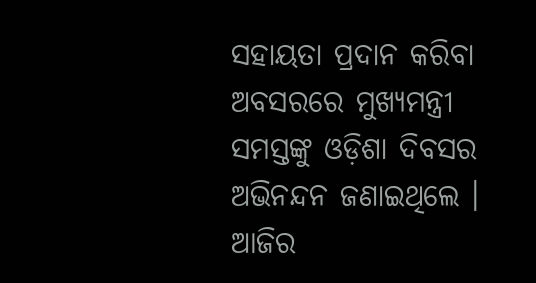ସହାୟତା ପ୍ରଦାନ କରିବା ଅବସରରେ ମୁଖ୍ୟମନ୍ତ୍ରୀ ସମସ୍ତଙ୍କୁ ଓଡ଼ିଶା ଦିବସର ଅଭିନନ୍ଦନ ଜଣାଇଥିଲେ । ଆଜିର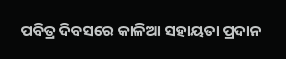ପବିତ୍ର ଦିବସରେ କାଳିଆ ସହାୟତା ପ୍ରଦାନ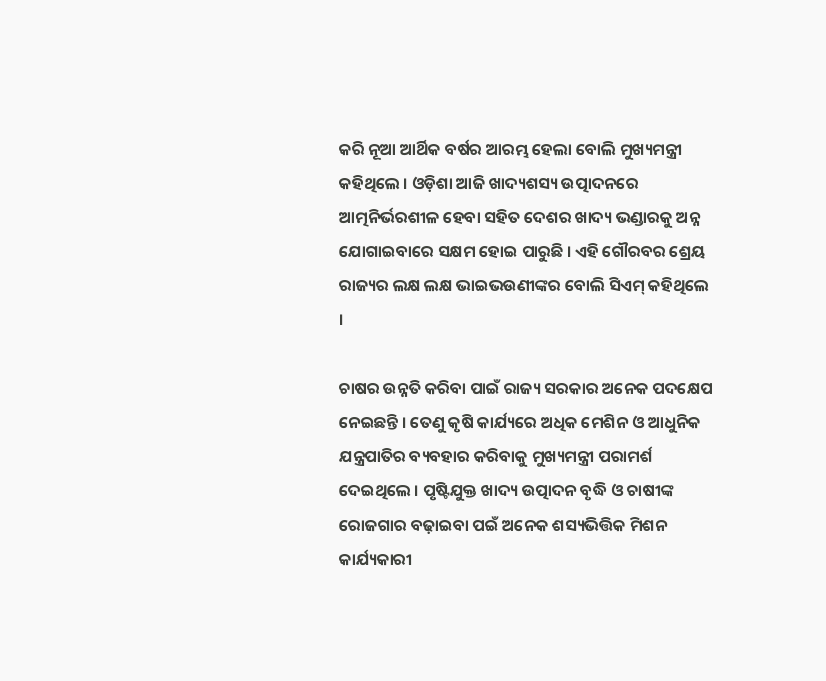କରି ନୂଆ ଆର୍ଥିକ ବର୍ଷର ଆରମ୍ଭ ହେଲା ବୋଲି ମୁଖ୍ୟମନ୍ତ୍ରୀ କହିଥିଲେ । ଓଡ଼ିଶା ଆଜି ଖାଦ୍ୟଶସ୍ୟ ଉତ୍ପାଦନରେ ଆତ୍ମନିର୍ଭରଶୀଳ ହେବା ସହିତ ଦେଶର ଖାଦ୍ୟ ଭଣ୍ଡାରକୁ ଅନ୍ନ ଯୋଗାଇବାରେ ସକ୍ଷମ ହୋଇ ପାରୁଛି । ଏହି ଗୌରବର ଶ୍ରେୟ ରାଜ୍ୟର ଲକ୍ଷ ଲକ୍ଷ ଭାଇଭଉଣୀଙ୍କର ବୋଲି ସିଏମ୍ କହିଥିଲେ ।

ଚାଷର ଉନ୍ନତି କରିବା ପାଇଁ ରାଜ୍ୟ ସରକାର ଅନେକ ପଦକ୍ଷେପ ନେଇଛନ୍ତି । ତେଣୁ କୃଷି କାର୍ଯ୍ୟରେ ଅଧିକ ମେଶିନ ଓ ଆଧୁନିକ ଯନ୍ତ୍ରପାତିର ବ୍ୟବହାର କରିବାକୁ ମୁଖ୍ୟମନ୍ତ୍ରୀ ପରାମର୍ଶ ଦେଇଥିଲେ । ପୃଷ୍ଟିଯୁକ୍ତ ଖାଦ୍ୟ ଉତ୍ପାଦନ ବୃଦ୍ଧି ଓ ଚାଷୀଙ୍କ ରୋଜଗାର ବଢ଼ାଇବା ପଇଁ ଅନେକ ଶସ୍ୟଭିତ୍ତିକ ମିଶନ କାର୍ଯ୍ୟକାରୀ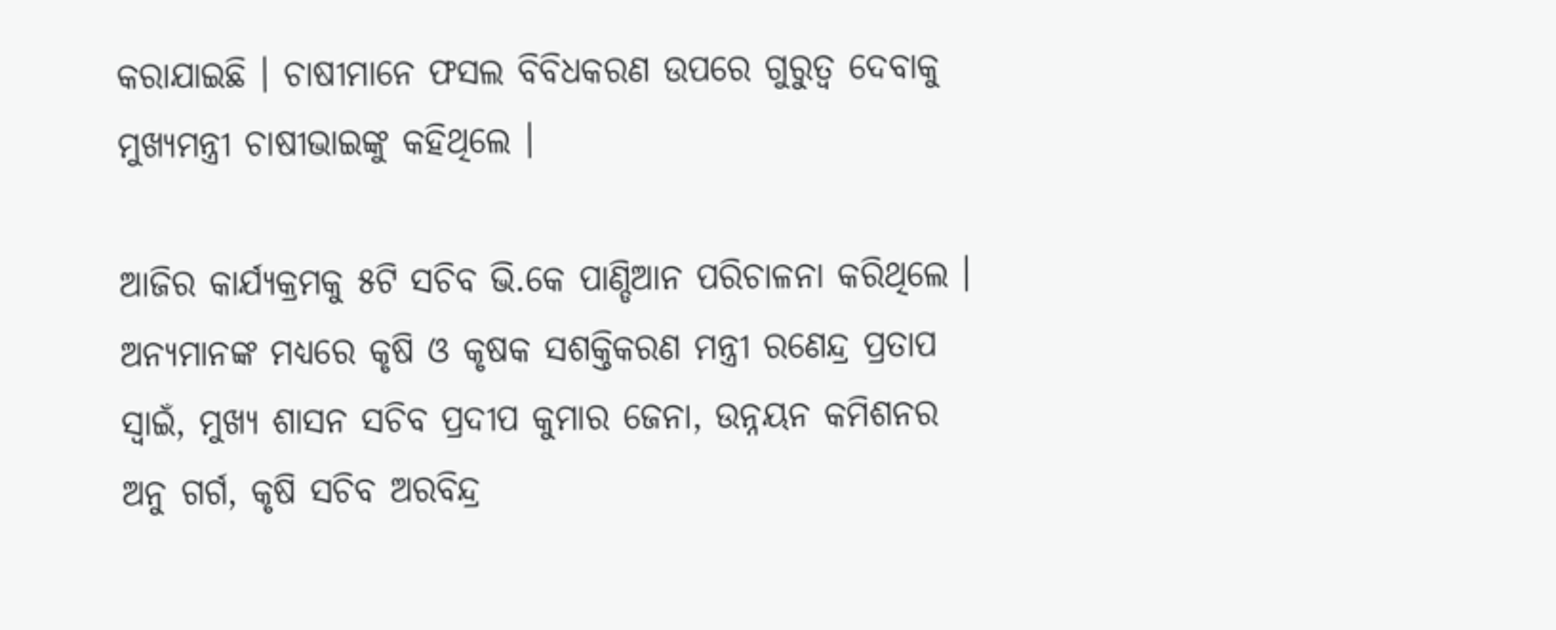କରାଯାଇଛି । ଚାଷୀମାନେ ଫସଲ ବିବିଧକରଣ ଉପରେ ଗୁରୁତ୍ୱ ଦେବାକୁ ମୁଖ୍ୟମନ୍ତ୍ରୀ ଚାଷୀଭାଇଙ୍କୁ କହିଥିଲେ ।

ଆଜିର କାର୍ଯ୍ୟକ୍ରମକୁ ୫ଟି ସଚିବ ଭି.କେ ପାଣ୍ଡିଆନ ପରିଚାଳନା କରିଥିଲେ । ଅନ୍ୟମାନଙ୍କ ମଧ୍ୟରେ କୃଷି ଓ କୃଷକ ସଶକ୍ତିକରଣ ମନ୍ତ୍ରୀ ରଣେନ୍ଦ୍ର ପ୍ରତାପ ସ୍ୱାଇଁ, ମୁଖ୍ୟ ଶାସନ ସଚିବ ପ୍ରଦୀପ କୁମାର ଜେନା, ଉନ୍ନୟନ କମିଶନର ଅନୁ ଗର୍ଗ, କୃଷି ସଚିବ ଅରବିନ୍ଦ୍ର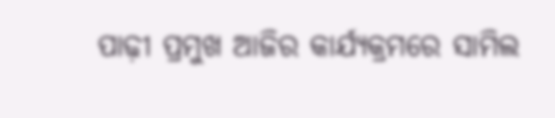ପାଢ଼ୀ ପ୍ରମୁଖ ଆଜିର କାର୍ଯ୍ୟକ୍ରମରେ ସାମିଲ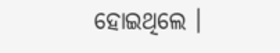ହୋଇଥିଲେ ।